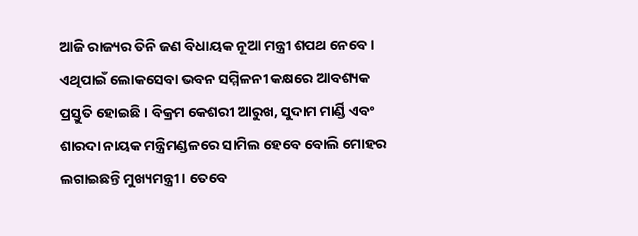ଆଜି ରାଜ୍ୟର ତିନି ଜଣ ବିଧାୟକ ନୂଆ ମନ୍ତ୍ରୀ ଶପଥ ନେବେ । ଏଥିପାଇଁ ଲୋକସେବା ଭବନ ସମ୍ମିଳନୀ କକ୍ଷରେ ଆବଶ୍ୟକ ପ୍ରସ୍ତୁତି ହୋଇଛି । ବିକ୍ରମ କେଶରୀ ଆରୁଖ, ସୁଦାମ ମାର୍ଣ୍ଡି ଏବଂ ଶାରଦା ନାୟକ ମନ୍ତ୍ରିମଣ୍ଡଳରେ ସାମିଲ ହେବେ ବୋଲି ମୋହର ଲଗାଇଛନ୍ତି ମୁଖ୍ୟମନ୍ତ୍ରୀ । ତେବେ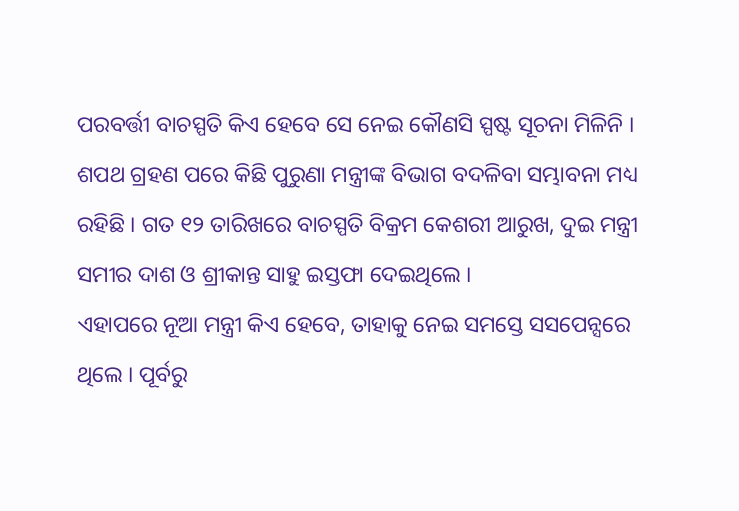ପରବର୍ତ୍ତୀ ବାଚସ୍ପତି କିଏ ହେବେ ସେ ନେଇ କୌଣସି ସ୍ପଷ୍ଟ ସୂଚନା ମିଳିନି । ଶପଥ ଗ୍ରହଣ ପରେ କିଛି ପୁରୁଣା ମନ୍ତ୍ରୀଙ୍କ ବିଭାଗ ବଦଳିବା ସମ୍ଭାବନା ମଧ୍ୟ ରହିଛି । ଗତ ୧୨ ତାରିଖରେ ବାଚସ୍ପତି ବିକ୍ରମ କେଶରୀ ଆରୁଖ, ଦୁଇ ମନ୍ତ୍ରୀ ସମୀର ଦାଶ ଓ ଶ୍ରୀକାନ୍ତ ସାହୁ ଇସ୍ତଫା ଦେଇଥିଲେ ।
ଏହାପରେ ନୂଆ ମନ୍ତ୍ରୀ କିଏ ହେବେ, ତାହାକୁ ନେଇ ସମସ୍ତେ ସସପେନ୍ସରେ ଥିଲେ । ପୂର୍ବରୁ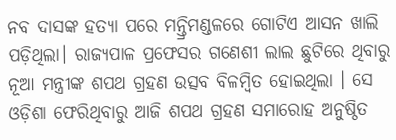ନବ ଦାସଙ୍କ ହତ୍ୟା ପରେ ମନ୍ତ୍ରିମଣ୍ଡଳରେ ଗୋଟିଏ ଆସନ ଖାଲି ପଡ଼ିଥିଲା। ରାଜ୍ୟପାଳ ପ୍ରଫେସର ଗଣେଶୀ ଲାଲ ଛୁଟିରେ ଥିବାରୁ ନୂଆ ମନ୍ତ୍ରୀଙ୍କ ଶପଥ ଗ୍ରହଣ ଉତ୍ସବ ବିଳମ୍ବିତ ହୋଇଥିଲା । ସେ ଓଡ଼ିଶା ଫେରିଥିବାରୁ ଆଜି ଶପଥ ଗ୍ରହଣ ସମାରୋହ ଅନୁଷ୍ଠିତ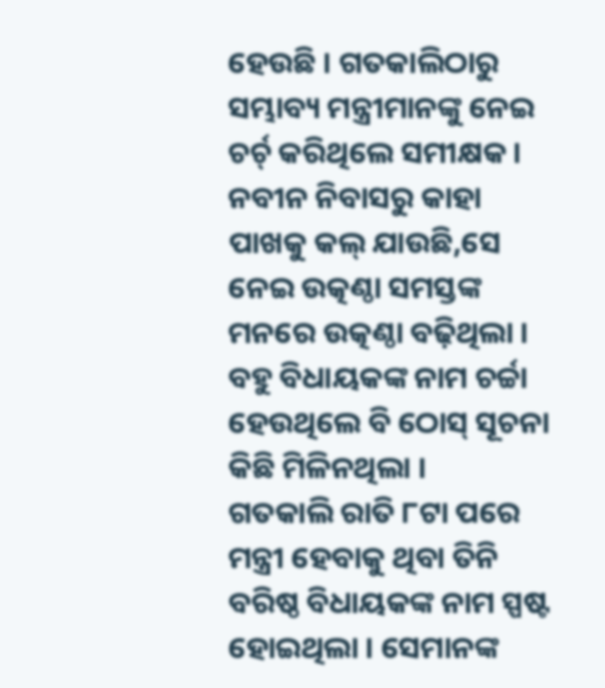ହେଉଛି । ଗତକାଲିଠାରୁ ସମ୍ଭାବ୍ୟ ମନ୍ତ୍ରୀମାନଙ୍କୁ ନେଇ ଚର୍ଚ୍ କରିଥିଲେ ସମୀକ୍ଷକ । ନବୀନ ନିବାସରୁ କାହା ପାଖକୁ କଲ୍ ଯାଉଛି,ସେ ନେଇ ଉତ୍କଣ୍ଠା ସମସ୍ତଙ୍କ ମନରେ ଉତ୍କଣ୍ଠା ବଢ଼ିଥିଲା । ବହୁ ବିଧାୟକଙ୍କ ନାମ ଚର୍ଚ୍ଚା ହେଉଥିଲେ ବି ଠୋସ୍ ସୂଚନା କିଛି ମିଳିନଥିଲା ।
ଗତକାଲି ରାତି ୮ଟା ପରେ ମନ୍ତ୍ରୀ ହେବାକୁ ଥିବା ତିନି ବରିଷ୍ଠ ବିଧାୟକଙ୍କ ନାମ ସ୍ପଷ୍ଟ ହୋଇଥିଲା । ସେମାନଙ୍କ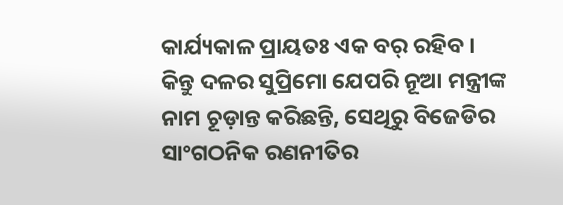କାର୍ଯ୍ୟକାଳ ପ୍ରାୟତଃ ଏକ ବର୍ ରହିବ । କିନ୍ତୁ ଦଳର ସୁପ୍ରିମୋ ଯେପରି ନୂଆ ମନ୍ତ୍ରୀଙ୍କ ନାମ ଚୂଡ଼ାନ୍ତ କରିଛନ୍ତି, ସେଥିରୁ ବିଜେଡିର ସାଂଗଠନିକ ରଣନୀତିର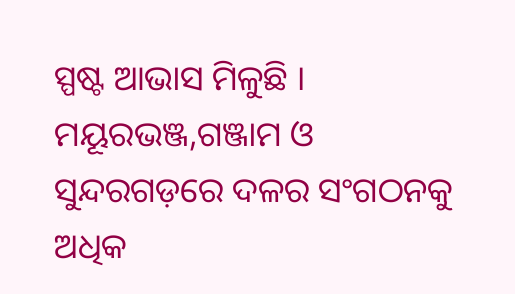ସ୍ପଷ୍ଟ ଆଭାସ ମିଳୁଛି । ମୟୂରଭଞ୍ଜ,ଗଞ୍ଜାମ ଓ ସୁନ୍ଦରଗଡ଼ରେ ଦଳର ସଂଗଠନକୁ ଅଧିକ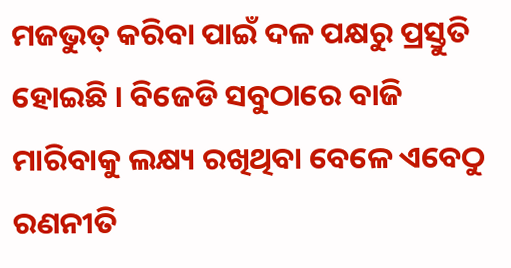ମଜଭୁତ୍ କରିବା ପାଇଁ ଦଳ ପକ୍ଷରୁ ପ୍ରସ୍ତୁତି ହୋଇଛି । ବିଜେଡି ସବୁଠାରେ ବାଜି ମାରିବାକୁ ଲକ୍ଷ୍ୟ ରଖିଥିବା ବେଳେ ଏବେଠୁ ରଣନୀତି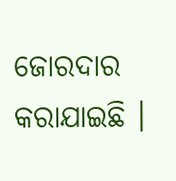ଜୋରଦାର କରାଯାଇଛି ।